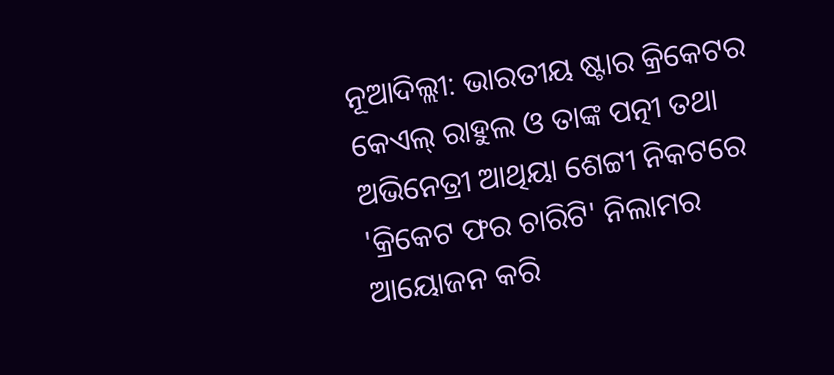ନୂଆଦିଲ୍ଲୀ: ଭାରତୀୟ ଷ୍ଟାର କ୍ରିକେଟର କେଏଲ୍ ରାହୁଲ ଓ ତାଙ୍କ ପତ୍ନୀ ତଥା ଅଭିନେତ୍ରୀ ଆଥିୟା ଶେଟ୍ଟୀ ନିକଟରେ 'କ୍ରିକେଟ ଫର ଚାରିଟି' ନିଲାମର ଆୟୋଜନ କରି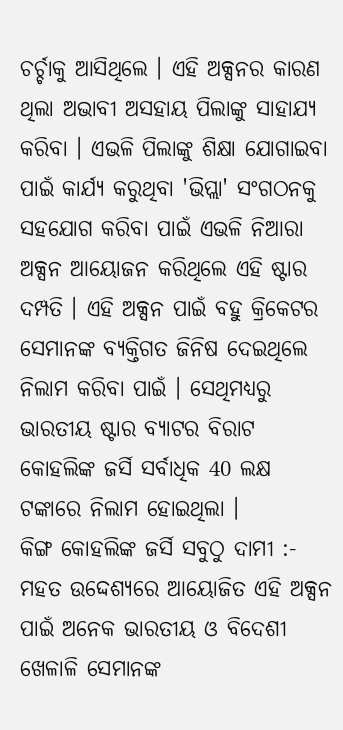ଚର୍ଚ୍ଚାକୁ ଆସିଥିଲେ । ଏହି ଅକ୍ସନର କାରଣ ଥିଲା ଅଭାବୀ ଅସହାୟ ପିଲାଙ୍କୁ ସାହାଯ୍ୟ କରିବା । ଏଭଳି ପିଲାଙ୍କୁ ଶିକ୍ଷା ଯୋଗାଇବା ପାଇଁ କାର୍ଯ୍ୟ କରୁଥିବା 'ଭିପ୍ଲା' ସଂଗଠନକୁ ସହଯୋଗ କରିବା ପାଇଁ ଏଭଳି ନିଆରା ଅକ୍ସନ ଆୟୋଜନ କରିଥିଲେ ଏହି ଷ୍ଟାର ଦମ୍ପତି । ଏହି ଅକ୍ସନ ପାଇଁ ବହୁ କ୍ରିକେଟର ସେମାନଙ୍କ ବ୍ୟକ୍ତିଗତ ଜିନିଷ ଦେଇଥିଲେ ନିଲାମ କରିବା ପାଇଁ । ସେଥିମଧ୍ୟରୁ ଭାରତୀୟ ଷ୍ଟାର ବ୍ୟାଟର ବିରାଟ କୋହଲିଙ୍କ ଜର୍ସି ସର୍ବାଧିକ 40 ଲକ୍ଷ ଟଙ୍କାରେ ନିଲାମ ହୋଇଥିଲା ।
କିଙ୍ଗ କୋହଲିଙ୍କ ଜର୍ସି ସବୁଠୁ ଦାମୀ :-
ମହତ ଉଦ୍ଦେଶ୍ୟରେ ଆୟୋଜିତ ଏହି ଅକ୍ସନ ପାଇଁ ଅନେକ ଭାରତୀୟ ଓ ବିଦେଶୀ ଖେଳାଳି ସେମାନଙ୍କ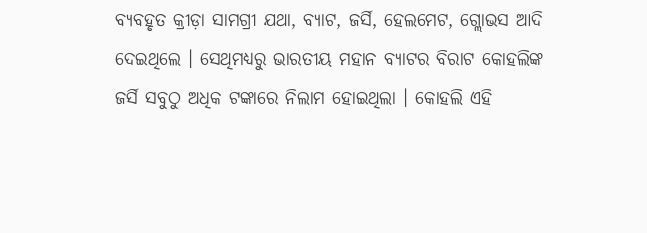ବ୍ୟବହୃତ କ୍ରୀଡ଼ା ସାମଗ୍ରୀ ଯଥା, ବ୍ୟାଟ, ଜର୍ସି, ହେଲମେଟ, ଗ୍ଲୋଭସ ଆଦି ଦେଇଥିଲେ । ସେଥିମଧ୍ୟରୁ ଭାରତୀୟ ମହାନ ବ୍ୟାଟର ବିରାଟ କୋହଲିଙ୍କ ଜର୍ସି ସବୁଠୁ ଅଧିକ ଟଙ୍କାରେ ନିଲାମ ହୋଇଥିଲା । କୋହଲି ଏହି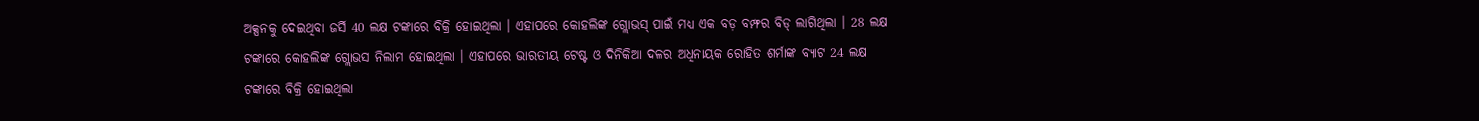ଅକ୍ସନକୁ ଦେଇଥିବା ଜର୍ସି 40 ଲକ୍ଷ ଟଙ୍କାରେ ବିକ୍ରି ହୋଇଥିଲା । ଏହାପରେ କୋହଲିଙ୍କ ଗ୍ଲୋଭସ୍ ପାଇଁ ମଧ୍ୟ ଏକ ବଡ଼ ବମ୍ଫର ବିଡ୍ ଲାଗିଥିଲା । 28 ଲକ୍ଷ ଟଙ୍କାରେ କୋହଲିଙ୍କ ଗ୍ଲୋଭସ ନିଲାମ ହୋଇଥିଲା । ଏହାପରେ ଭାରତୀୟ ଟେଷ୍ଟ ଓ ଦିନିକିଆ ଦଳର ଅଧିନାୟକ ରୋହିତ ଶର୍ମାଙ୍କ ବ୍ୟାଟ 24 ଲକ୍ଷ ଟଙ୍କାରେ ବିକ୍ରି ହୋଇଥିଲା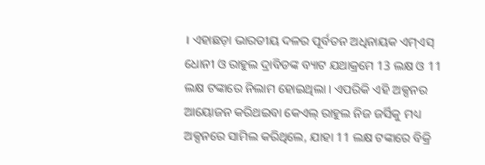। ଏହାଛଡ଼ା ଭାରତୀୟ ଦଳର ପୂର୍ବତନ ଅଧିନାୟକ ଏମ୍ଏସ୍ ଧୋନୀ ଓ ରାହୁଲ ଦ୍ରାବିଡଙ୍କ ବ୍ୟାଟ ଯଥାକ୍ରମେ 13 ଲକ୍ଷ ଓ 11 ଲକ୍ଷ ଟଙ୍କାରେ ନିଲାମ ହୋଇଥିଲା । ଏପରିକି ଏହି ଅକ୍ସନର ଆୟୋଜନ କରିଥଇବା କେଏଲ୍ ରାହୁଲ ନିଜ ଜର୍ସିକୁ ମଧ୍ୟ ଅକ୍ସନରେ ସାମିଲ କରିଥିଲେ, ଯାହା 11 ଲକ୍ଷ ଟଙ୍କାରେ ବିକ୍ରି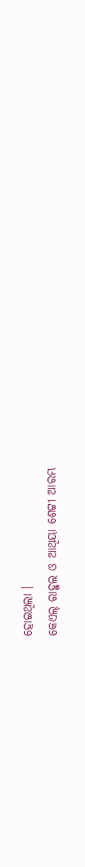ହୋଇଥିଲା ।
କେଏଲ୍ ରାହୁଲ ଓ ଆଥିୟା ଶେଟ୍ଟୀ ଆରମ୍ଭ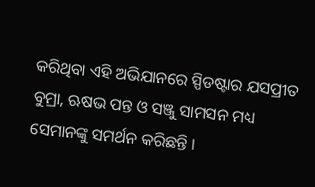କରିଥିବା ଏହି ଅଭିଯାନରେ ସ୍ପିଡଷ୍ଟାର ଯସପ୍ରୀତ ବୁମ୍ରା, ଋଷଭ ପନ୍ତ ଓ ସଞ୍ଜୁ ସାମସନ ମଧ୍ୟ ସେମାନଙ୍କୁ ସମର୍ଥନ କରିଛନ୍ତି ।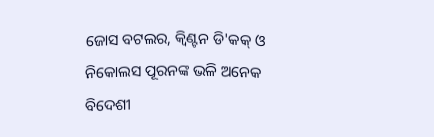ଜୋସ ବଟଲର, କ୍ବିଣ୍ଟନ ଡି'କକ୍ ଓ ନିକୋଲସ ପୂରନଙ୍କ ଭଳି ଅନେକ ବିଦେଶୀ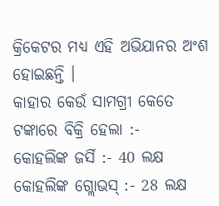କ୍ରିକେଟର ମଧ୍ୟ ଏହି ଅଭିଯାନର ଅଂଶ ହୋଇଛନ୍ତି ।
କାହାର କେଉଁ ସାମଗ୍ରୀ କେତେ ଟଙ୍କାରେ ବିକ୍ରି ହେଲା :-
କୋହଲିଙ୍କ ଜର୍ସି :- 40 ଲକ୍ଷ
କୋହଲିଙ୍କ ଗ୍ଲୋଭସ୍ :- 28 ଲକ୍ଷ